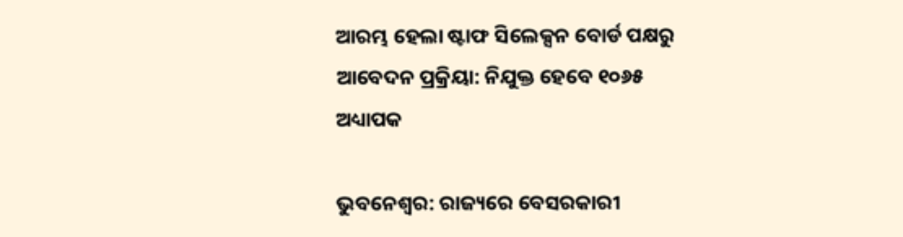ଆରମ୍ଭ ହେଲା ଷ୍ଟାଫ ସିଲେକ୍ସନ ବୋର୍ଡ ପକ୍ଷରୁ ଆବେଦନ ପ୍ରକ୍ରିୟା: ନିଯୁକ୍ତ ହେବେ ୧୦୬୫ ଅଧ୍ୟାପକ

ଭୁବନେଶ୍ୱର: ରାଜ୍ୟରେ ବେସରକାରୀ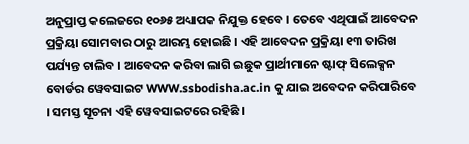ଅନୁପ୍ରାପ୍ତ କଲେଜରେ ୧୦୬୫ ଅଧ୍ୟାପକ ନିଯୁକ୍ତ ହେବେ । ତେବେ ଏଥିପାଇଁ ଆବେଦନ ପ୍ରକ୍ରିୟା ସୋମବାର ଠାରୁ ଆରମ୍ଭ ହୋଇଛି । ଏହି ଆବେଦନ ପ୍ରକ୍ରିୟା ୧୩ ତାରିଖ ପର୍ଯ୍ୟନ୍ତ ଚାଲିବ । ଆବେଦନ କରିବା ଲାଗି ଇଛୁକ ପ୍ରାର୍ଥୀମାନେ ଷ୍ଟାଫ୍ ସିଲେକ୍ସନ ବୋର୍ଡର ୱେବସାଇଟ WWW.ssbodisha.ac.in କୁ ଯାଇ ଅବେଦନ କରିପାରିବେ । ସମସ୍ତ ସୂଚନା ଏହି ୱେବସାଇଟରେ ରହିଛି ।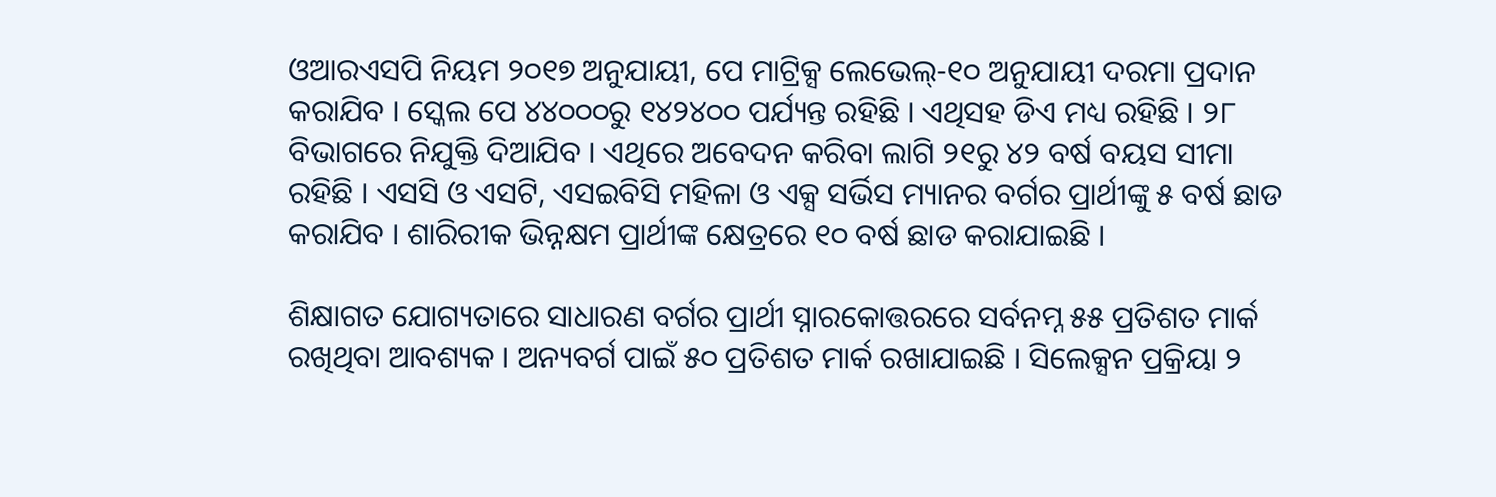ଓଆରଏସପି ନିୟମ ୨୦୧୭ ଅନୁଯାୟୀ, ପେ ମାଟ୍ରିକ୍ସ ଲେଭେଲ୍-୧୦ ଅନୁଯାୟୀ ଦରମା ପ୍ରଦାନ କରାଯିବ । ସ୍କେଲ ପେ ୪୪୦୦୦ରୁ ୧୪୨୪୦୦ ପର୍ଯ୍ୟନ୍ତ ରହିଛି । ଏଥିସହ ଡିଏ ମଧ୍ୟ ରହିଛି । ୨୮ ବିଭାଗରେ ନିଯୁକ୍ତି ଦିଆଯିବ । ଏଥିରେ ଅବେଦନ କରିବା ଲାଗି ୨୧ରୁ ୪୨ ବର୍ଷ ବୟସ ସୀମା ରହିଛି । ଏସସି ଓ ଏସଟି, ଏସଇବିସି ମହିଳା ଓ ଏକ୍ସ ସର୍ଭିସ ମ୍ୟାନର ବର୍ଗର ପ୍ରାର୍ଥୀଙ୍କୁ ୫ ବର୍ଷ ଛାଡ କରାଯିବ । ଶାରିରୀକ ଭିନ୍ନକ୍ଷମ ପ୍ରାର୍ଥୀଙ୍କ କ୍ଷେତ୍ରରେ ୧୦ ବର୍ଷ ଛାଡ କରାଯାଇଛି ।

ଶିକ୍ଷାଗତ ଯୋଗ୍ୟତାରେ ସାଧାରଣ ବର୍ଗର ପ୍ରାର୍ଥୀ ସ୍ନାରକୋତ୍ତରରେ ସର୍ବନମ୍ନ ୫୫ ପ୍ରତିଶତ ମାର୍କ ରଖିଥିବା ଆବଶ୍ୟକ । ଅନ୍ୟବର୍ଗ ପାଇଁ ୫୦ ପ୍ରତିଶତ ମାର୍କ ରଖାଯାଇଛି । ସିଲେକ୍ସନ ପ୍ରକ୍ରିୟା ୨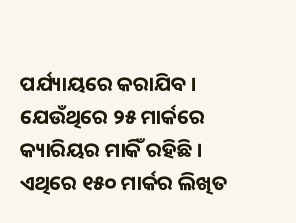ପର୍ଯ୍ୟାୟରେ କରାଯିବ । ଯେଉଁଥିରେ ୨୫ ମାର୍କରେ କ୍ୟାରିୟର ମାକିଁ ରହିଛି । ଏଥିରେ ୧୫୦ ମାର୍କର ଲିଖିତ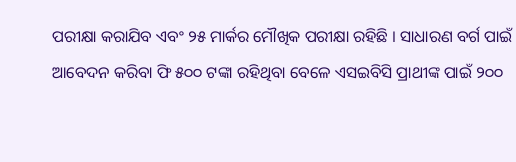ପରୀକ୍ଷା କରାଯିବ ଏବଂ ୨୫ ମାର୍କର ମୌଖିକ ପରୀକ୍ଷା ରହିଛି । ସାଧାରଣ ବର୍ଗ ପାଇଁ ଆବେଦନ କରିବା ଫି ୫୦୦ ଟଙ୍କା ରହିଥିବା ବେଳେ ଏସଇବିସି ପ୍ରାଥୀଙ୍କ ପାଇଁ ୨୦୦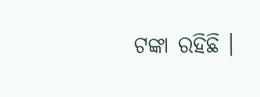ଟଙ୍କା ରହିଛି ।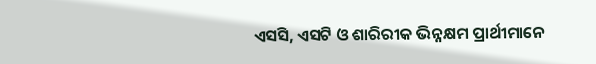ଏସସି, ଏସଟି ଓ ଶାରିରୀକ ଭିନ୍ନକ୍ଷମ ପ୍ରାର୍ଥୀମାନେ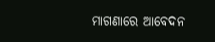ମାଗଣାରେ ଆବେଦନ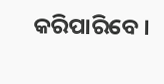କରିପାରିବେ ।